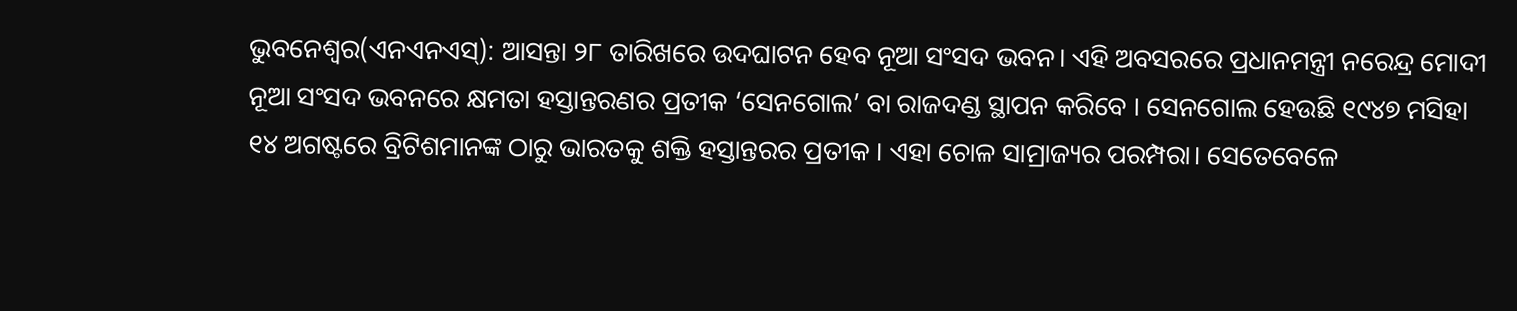ଭୁବନେଶ୍ୱର(ଏନଏନଏସ୍): ଆସନ୍ତା ୨୮ ତାରିଖରେ ଉଦଘାଟନ ହେବ ନୂଆ ସଂସଦ ଭବନ। ଏହି ଅବସରରେ ପ୍ରଧାନମନ୍ତ୍ରୀ ନରେନ୍ଦ୍ର ମୋଦୀ ନୂଆ ସଂସଦ ଭବନରେ କ୍ଷମତା ହସ୍ତାନ୍ତରଣର ପ୍ରତୀକ ‘ସେନଗୋଲ’ ବା ରାଜଦଣ୍ଡ ସ୍ଥାପନ କରିବେ । ସେନଗୋଲ ହେଉଛି ୧୯୪୭ ମସିହା ୧୪ ଅଗଷ୍ଟରେ ବ୍ରିଟିଶମାନଙ୍କ ଠାରୁ ଭାରତକୁ ଶକ୍ତି ହସ୍ତାନ୍ତରର ପ୍ରତୀକ । ଏହା ଚୋଳ ସାମ୍ରାଜ୍ୟର ପରମ୍ପରା। ସେତେବେଳେ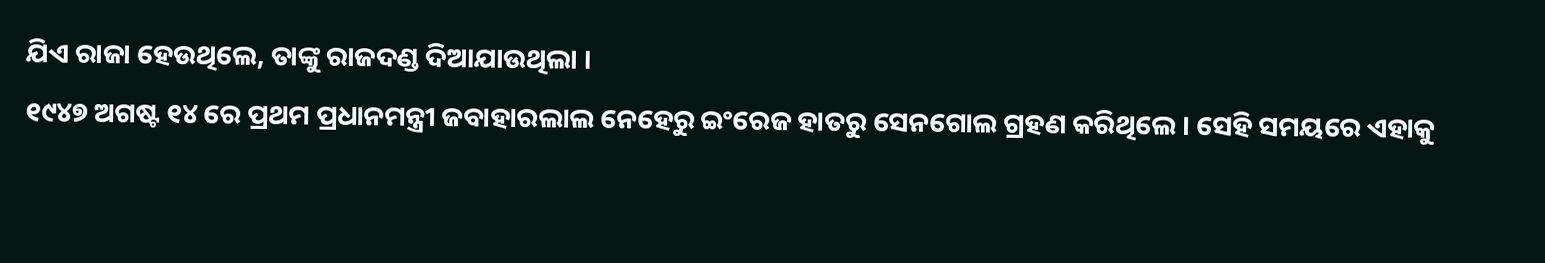ଯିଏ ରାଜା ହେଉଥିଲେ, ତାଙ୍କୁ ରାଜଦଣ୍ଡ ଦିଆଯାଉଥିଲା ।
୧୯୪୭ ଅଗଷ୍ଟ ୧୪ ରେ ପ୍ରଥମ ପ୍ରଧାନମନ୍ତ୍ରୀ ଜବାହାରଲାଲ ନେହେରୁ ଇଂରେଜ ହାତରୁ ସେନଗୋଲ ଗ୍ରହଣ କରିଥିଲେ । ସେହି ସମୟରେ ଏହାକୁ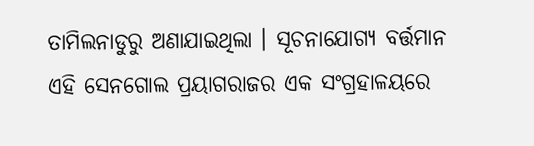ତାମିଲନାଡୁରୁ ଅଣାଯାଇଥିଲା । ସୂଚନାଯୋଗ୍ୟ ବର୍ତ୍ତମାନ ଏହି ସେନଗୋଲ ପ୍ରୟାଗରାଜର ଏକ ସଂଗ୍ରହାଳୟରେ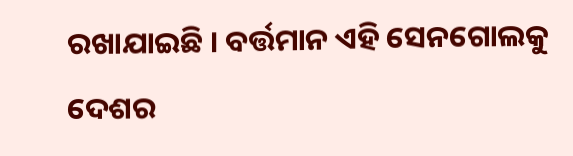ରଖାଯାଇଛି । ବର୍ତ୍ତମାନ ଏହି ସେନଗୋଲକୁ ଦେଶର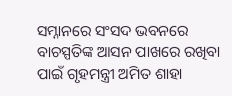ସମ୍ନାନରେ ସଂସଦ ଭବନରେ ବାଚସ୍ପତିଙ୍କ ଆସନ ପାଖରେ ରଖିବା ପାଇଁ ଗୃହମନ୍ତ୍ରୀ ଅମିତ ଶାହା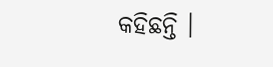କହିଛନ୍ତି ।